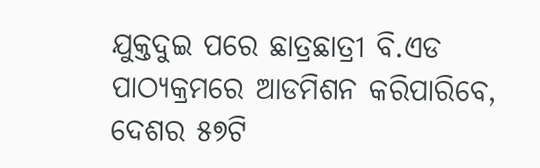ଯୁକ୍ତଦୁଇ ପରେ ଛାତ୍ରଛାତ୍ରୀ ବି.ଏଡ ପାଠ୍ୟକ୍ରମରେ ଆଡମିଶନ କରିପାରିବେ, ଦେଶର ୫୭ଟି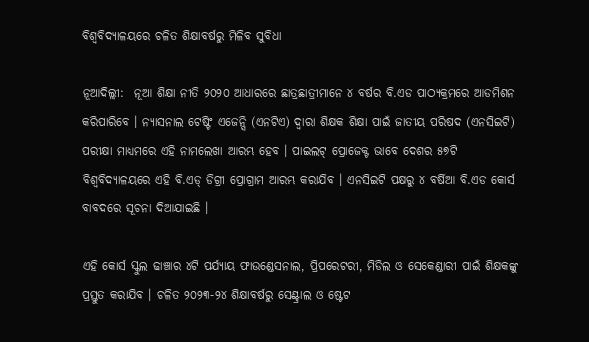ବିଶ୍ୱବିଦ୍ୟାଳୟରେ ଚଳିତ ଶିକ୍ଷାବର୍ଷରୁ ମିଳିବ ସୁବିଧା

ନୂଆଦିଲ୍ଲୀ:  ନୂଆ ଶିକ୍ଷା ନୀତି ୨୦୨୦ ଆଧାରରେ ଛାତ୍ରଛାତ୍ରୀମାନେ ୪ ବର୍ଷର ବି.ଏଡ ପାଠ୍ୟକ୍ରମରେ ଆଡମିଶନ କରିପାରିବେ । ନ୍ୟାସନାଲ ଟେଷ୍ଟିଂ ଏଜେନ୍ସି (ଏନଟିଏ) ଦ୍ୱାରା ଶିକ୍ଷକ ଶିକ୍ଷା ପାଇଁ ଜାତୀୟ ପରିଷଦ (ଏନସିଇଟି) ପରୀକ୍ଷା ମାଧ୍ୟମରେ ଏହି ନାମଲେଖା ଆରମ୍ଭ ହେବ । ପାଇଲଟ୍ ପ୍ରୋଜେକ୍ଟ ଭାବେ ଦେଶର ୫୭ଟି ବିଶ୍ୱବିଦ୍ୟାଳୟରେ ଏହି ବି.ଏଡ୍ ଡିଗ୍ରୀ ପ୍ରୋଗ୍ରାମ ଆରମ୍ଭ କରାଯିବ । ଏନସିଇଟି ପକ୍ଷରୁ ୪ ବର୍ଷିଆ ବି.ଏଡ କୋର୍ସ ବାବଦରେ ସୂଚନା ଦିଆଯାଇଛି ।

ଏହି କୋର୍ସ ସ୍କୁଲ ଢାଞ୍ଚାର ୪ଟି ପର୍ଯ୍ୟାୟ ଫାଉଣ୍ଡେସନାଲ, ପ୍ରିପରେଟରୀ, ମିଡିଲ ଓ ସେକେଣ୍ଡାରୀ ପାଇଁ ଶିକ୍ଷକଙ୍କୁ ପ୍ରସ୍ତୁତ କରାଯିବ । ଚଳିତ ୨୦୨୩-୨୪ ଶିକ୍ଷାବର୍ଷରୁ ସେଣ୍ଟ୍ରାଲ ଓ ଷ୍ଟେଟ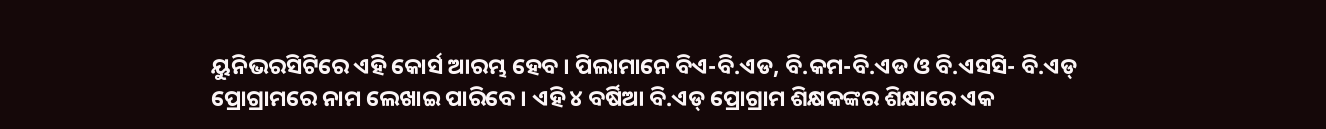ୟୁନିଭରସିଟିରେ ଏହି କୋର୍ସ ଆରମ୍ଭ ହେବ । ପିଲାମାନେ ବିଏ-ବି.ଏଡ, ବି.କମ-ବି.ଏଡ ଓ ବି.ଏସସି- ବି.ଏଡ୍ ପ୍ରୋଗ୍ରାମରେ ନାମ ଲେଖାଇ ପାରିବେ । ଏହି ୪ ବର୍ଷିଆ ବି.ଏଡ୍ ପ୍ରୋଗ୍ରାମ ଶିକ୍ଷକଙ୍କର ଶିକ୍ଷାରେ ଏକ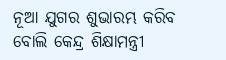ନୂଆ ଯୁଗର ଶୁଭାରମ୍ଭ କରିବ ବୋଲି କେନ୍ଦ୍ର ଶିକ୍ଷାମନ୍ତ୍ରୀ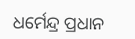ଧର୍ମେନ୍ଦ୍ର ପ୍ରଧାନ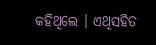କହିଥିଲେ । ଏଥିସହିତ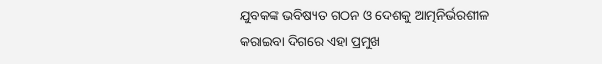ଯୁବକଙ୍କ ଭବିଷ୍ୟତ ଗଠନ ଓ ଦେଶକୁ ଆତ୍ମନିର୍ଭରଶୀଳ କରାଇବା ଦିଗରେ ଏହା ପ୍ରମୁଖ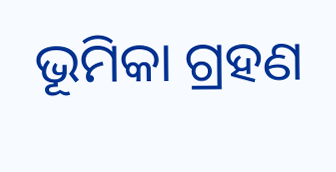ଭୂମିକା ଗ୍ରହଣ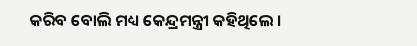କରିବ ବୋଲି ମଧ୍ୟ କେନ୍ଦ୍ରମନ୍ତ୍ରୀ କହିଥିଲେ ।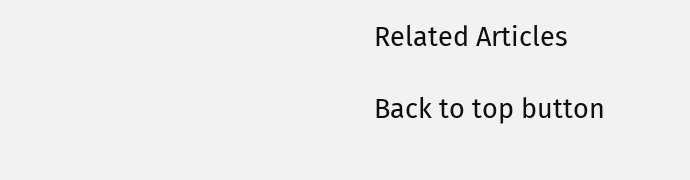Related Articles

Back to top button